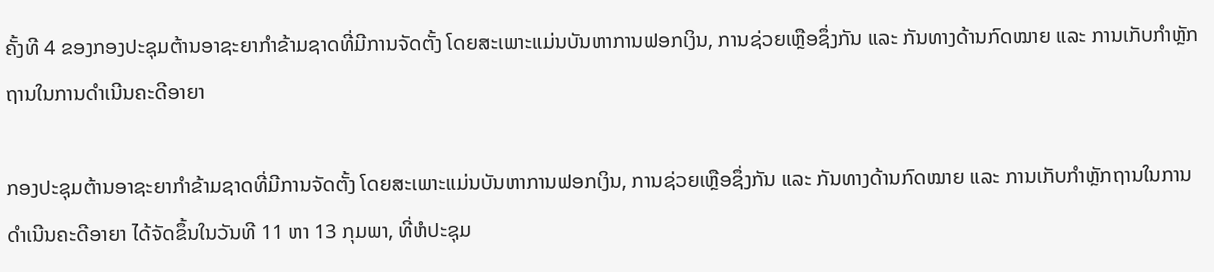ຄັ້ງທີ 4 ຂອງກອງປະຊຸມຕ້ານອາຊະຍາກໍາຂ້າມຊາດທີ່ມີການຈັດຕັ້ງ ໂດຍສະເພາະແມ່ນບັນຫາການຟອກເງິນ, ການຊ່ວຍເຫຼືອຊຶ່ງກັນ ແລະ ກັນທາງດ້ານກົດໝາຍ ແລະ ການເກັບກໍາຫຼັກຖານໃນການດໍາເນີນຄະດີອາຍາ

ກອງປະຊຸມຕ້ານອາຊະຍາກໍາຂ້າມຊາດທີ່ມີການຈັດຕັ້ງ ໂດຍສະເພາະແມ່ນບັນຫາການຟອກເງິນ, ການຊ່ວຍເຫຼືອຊຶ່ງກັນ ແລະ ກັນທາງດ້ານກົດໝາຍ ແລະ ການເກັບກໍາຫຼັກຖານໃນການດໍາເນີນຄະດີອາຍາ ໄດ້ຈັດຂຶ້ນໃນວັນທີ 11 ຫາ 13 ກຸມພາ, ທີ່ຫໍປະຊຸມ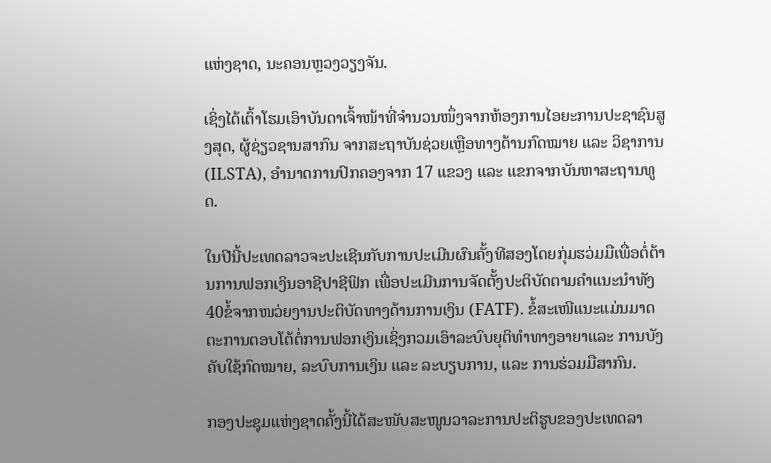ແຫ່ງຊາດ, ນະຄອນຫຼວງວຽງຈັນ.

ເຊິ່ງໄດ້ເຕົ້າໂຮມເອົາບັນດາເຈົ້າໜ້າທີ່ຈຳນວນໜຶ່ງຈາກຫ້ອງການໄອຍະການປະຊາຊົນສູງສຸດ, ຜູ້ຊ່ຽວຊານສາກົນ ຈາກສະຖາບັນຊ່ວຍເຫຼືອທາງດ້ານກົດໝາຍ ແລະ ວິຊາການ (ILSTA), ອຳນາດການປົກຄອງຈາກ 17 ແຂວງ ແລະ ແຂກຈາກບັນຫາສະຖານທູດ.

ໃນປີນີ້ປະເທດລາວຈະປະເຊີນກັບການປະເມີນຜົນຄັ້ງທີສອງໂດຍກຸ່ມຮວ່ມມືເພື່ອຕໍ່ຕ້ານການຟອກເງິນອາຊີປາຊີຟິກ ເພື່ອປະເມີນການຈັດຕັ້ງປະຕິບັດຕາມຄຳແນະນຳທັງ40ຂໍ້ຈາກໜວ່ຍງານປະຕິບັດທາງດ້ານການເງິນ (FATF). ຂໍ້ສະເໜີແນະແມ່ນມາດຕະການຕອບໂຕ້ຕໍ່ການຟອກເງິນເຊິ່ງກວມເອົາລະບົບຍຸຕິທຳທາງອາຍາແລະ ການບັງຄັບໃຊ້ກົດໝາຍ, ລະບົບການເງິນ ແລະ ລະບຽບການ, ແລະ ການຮ່ວມມືສາກົນ.

ກອງປະຊຸມແຫ່ງຊາດຄັ້ງນີ້ໄດ້ສະໜັບສະໜູນວາລະການປະຕິຮູບຂອງປະເທດລາ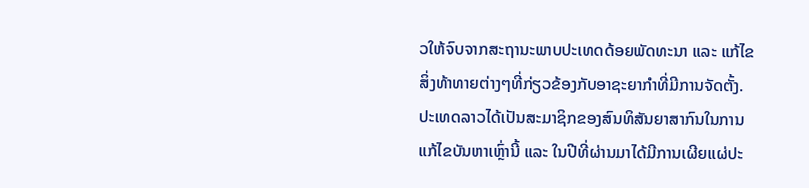ວໃຫ້ຈົບຈາກສະຖານະພາບປະເທດດ້ອຍພັດທະນາ ແລະ ແກ້ໄຂສິ່ງທ້າທາຍຕ່າງໆທີ່ກ່ຽວຂ້ອງກັບອາຊະຍາກຳທີ່ມີການຈັດຕັ້ງ. ປະເທດລາວໄດ້ເປັນສະມາຊິກຂອງສົນທິສັນຍາສາກົນໃນການແກ້ໄຂບັນຫາເຫຼົ່ານີ້ ແລະ ໃນປີທີ່ຜ່ານມາໄດ້ມີການເຜີຍແຜ່ປະ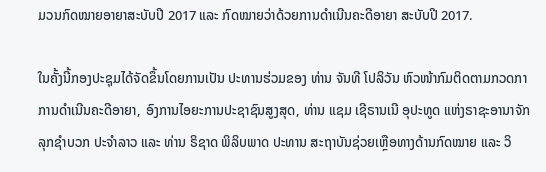ມວນກົດໝາຍອາຍາສະບັບປີ 2017 ແລະ ກົດໝາຍວ່າດ້ວຍການດຳເນີນຄະດີອາຍາ ສະບັບປີ 2017.

ໃນຄັ້ງນີ້ກອງປະຊຸມໄດ້ຈັດຂຶ້ນໂດຍການເປັນ ປະທານຮ່ວມຂອງ ທ່ານ ຈັນທີ ໂປລິວັນ ຫົວໜ້າກົມຕິດຕາມກວດກາການດຳເນີນຄະດີອາຍາ, ອົງການໄອຍະການປະຊາຊົນສູງສຸດ, ທ່ານ ແຊມ ເຊີຣານເນີ ອຸປະທູດ ແຫ່ງຣາຊະອານາຈັກລຸກຊຳບວກ ປະຈຳລາວ ແລະ ທ່ານ ຣິຊາດ ພິລິບພາດ ປະທານ ສະຖາບັນຊ່ວຍເຫຼືອທາງດ້ານກົດໝາຍ ແລະ ວິ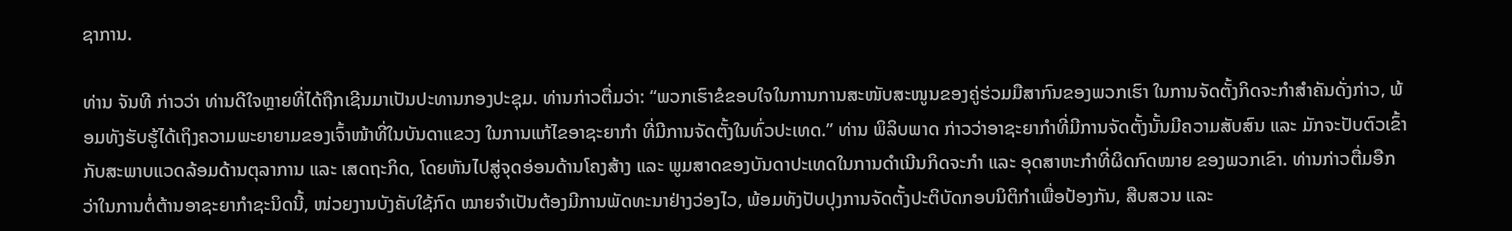ຊາການ.

ທ່ານ ຈັນທີ ກ່າວວ່າ ທ່ານດີໃຈຫຼາຍທີ່ໄດ້ຖືກເຊີນມາເປັນປະທານກອງປະຊຸມ. ທ່ານກ່າວຕື່ມວ່າ: “ພວກເຮົາຂໍຂອບໃຈໃນການການສະໜັບສະໜູນຂອງຄູ່ຮ່ວມມືສາກົນຂອງພວກເຮົາ ໃນການຈັດຕັ້ງກິດຈະກຳສຳຄັນດັ່ງກ່າວ, ພ້ອມທັງຮັບຮູ້ໄດ້ເຖິງຄວາມພະຍາຍາມຂອງເຈົ້າໜ້າທີ່ໃນບັນດາແຂວງ ໃນການແກ້ໄຂອາຊະຍາກຳ ທີ່ມີການຈັດຕັ້ງໃນທົ່ວປະເທດ.” ທ່ານ ພິລິບພາດ ກ່າວວ່າອາຊະຍາກຳທີ່ມີການຈັດຕັ້ງນັ້ນມີຄວາມສັບສົນ ແລະ ມັກຈະປັບຕົວເຂົ້າກັບສະພາບແວດລ້ອມດ້ານຕຸລາການ ແລະ ເສດຖະກິດ, ໂດຍຫັນໄປສູ່ຈຸດອ່ອນດ້ານໂຄງສ້າງ ແລະ ພູມສາດຂອງບັນດາປະເທດໃນການດຳເນີນກິດຈະກຳ ແລະ ອຸດສາຫະກຳທີ່ຜິດກົດໝາຍ ຂອງພວກເຂົາ. ທ່ານກ່າວຕື່ມອືກວ່າໃນການຕໍ່ຕ້ານອາຊະຍາກຳຊະນິດນີ້, ໜ່ວຍງານບັງຄັບໃຊ້ກົດ ໝາຍຈຳເປັນຕ້ອງມີການພັດທະນາຢ່າງວ່ອງໄວ, ພ້ອມທັງປັບປຸງການຈັດຕັ້ງປະຕິບັດກອບນິຕິກຳເພື່ອປ້ອງກັນ, ສືບສວນ ແລະ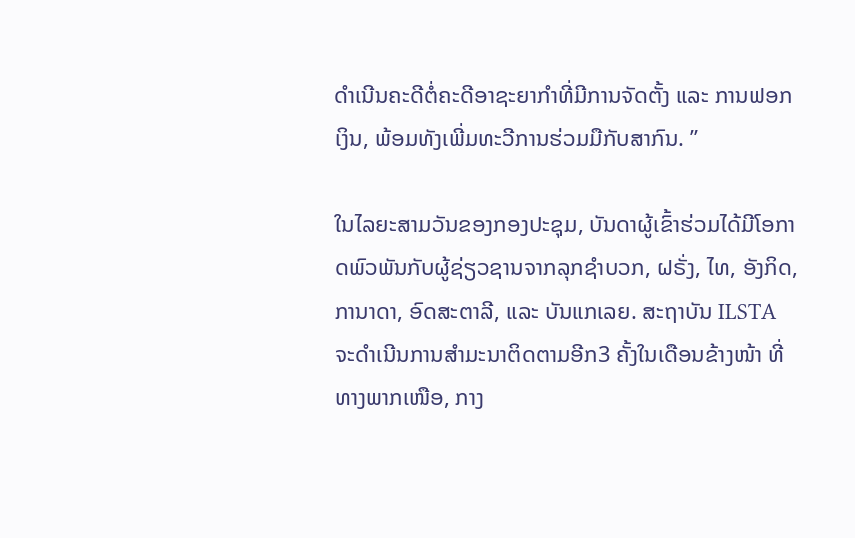ດຳເນີນຄະດີຕໍ່ຄະດີອາຊະຍາກຳທີ່ມີການຈັດຕັ້ງ ແລະ ການຟອກເງິນ, ພ້ອມທັງເພີ່ມທະວີການຮ່ວມມືກັບສາກົນ. ”

ໃນໄລຍະສາມວັນຂອງກອງປະຊຸມ, ບັນດາຜູ້ເຂົ້າຮ່ວມໄດ້ມີໂອກາດພົວພັນກັບຜູ້ຊ່ຽວຊານຈາກລຸກຊໍາບວກ, ຝຣັ່ງ, ໄທ, ອັງກິດ, ການາດາ, ອົດສະຕາລີ, ແລະ ບັນແກເລຍ. ສະຖາບັນ ILSTA ຈະດຳເນີນການສຳມະນາຕິດຕາມອີກ3 ຄັ້ງໃນເດືອນຂ້າງໜ້າ ທີ່ທາງພາກເໜືອ, ກາງ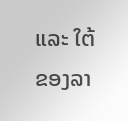ແລະ ໃຕ້ຂອງລາ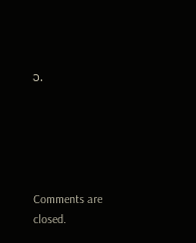ວ.





Comments are closed.